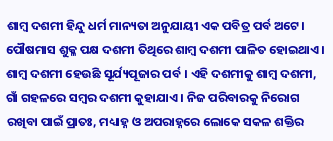ଶାମ୍ବ ଦଶମୀ ହିନ୍ଦୁ ଧର୍ମ ମାନ୍ୟତା ଅନୁଯାୟୀ ଏକ ପବିତ୍ର ପର୍ବ ଅଟେ। ପୌଷମାସ ଶୁକ୍ଳ ପକ୍ଷ ଦଶମୀ ତିଥିରେ ଶାମ୍ବ ଦଶମୀ ପାଳିତ ହୋଇଥାଏ। ଶାମ୍ବ ଦଶମୀ ହେଉଛି ସୂର୍ଯ୍ୟପୂଜାର ପର୍ବ । ଏହି ଦଶମୀକୁ ଶାମ୍ବ ଦଶମୀ, ଗାଁ ଗହଳରେ ସମ୍ବର ଦଶମୀ କୁହାଯାଏ । ନିଜ ପରିବାରକୁ ନିରୋଗ ରଖିବା ପାଇଁ ପ୍ରାତଃ, ମଧ୍ୟାହ୍ନ ଓ ଅପରାହ୍ନରେ ଲୋକେ ସକଳ ଶକ୍ତିର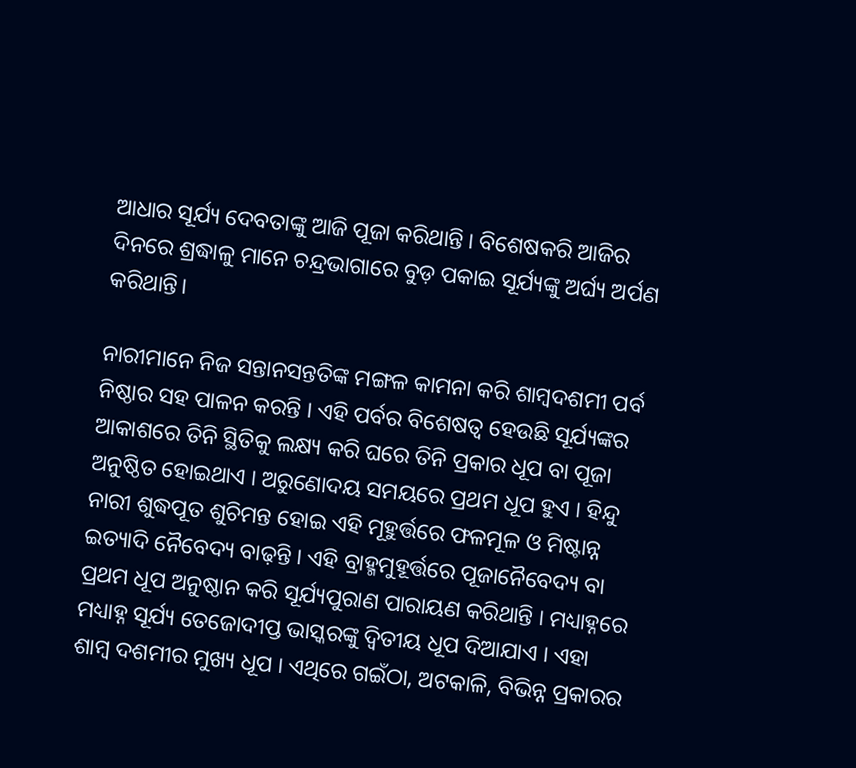ଆଧାର ସୂର୍ଯ୍ୟ ଦେବତାଙ୍କୁ ଆଜି ପୂଜା କରିଥାନ୍ତି । ବିଶେଷକରି ଆଜିର ଦିନରେ ଶ୍ରଦ୍ଧାଳୁ ମାନେ ଚନ୍ଦ୍ରଭାଗାରେ ବୁଡ଼ ପକାଇ ସୂର୍ଯ୍ୟଙ୍କୁ ଅର୍ଘ୍ୟ ଅର୍ପଣ କରିଥାନ୍ତି।

ନାରୀମାନେ ନିଜ ସନ୍ତାନସନ୍ତତିଙ୍କ ମଙ୍ଗଳ କାମନା କରି ଶାମ୍ବଦଶମୀ ପର୍ବ ନିଷ୍ଠାର ସହ ପାଳନ କରନ୍ତି । ଏହି ପର୍ବର ବିଶେଷତ୍ୱ ହେଉଛି ସୂର୍ଯ୍ୟଙ୍କର ଆକାଶରେ ତିନି ସ୍ଥିତିକୁ ଲକ୍ଷ୍ୟ କରି ଘରେ ତିନି ପ୍ରକାର ଧୂପ ବା ପୂଜା ଅନୁଷ୍ଠିତ ହୋଇଥାଏ । ଅରୁଣୋଦୟ ସମୟରେ ପ୍ରଥମ ଧୂପ ହୁଏ । ହିନ୍ଦୁ ନାରୀ ଶୁଦ୍ଧପୂତ ଶୁଚିମନ୍ତ ହୋଇ ଏହି ମୂହୁର୍ତ୍ତରେ ଫଳମୂଳ ଓ ମିଷ୍ଟାନ୍ନ ଇତ୍ୟାଦି ନୈବେଦ୍ୟ ବାଢ଼ନ୍ତି । ଏହି ବ୍ରାହ୍ମମୁହୂର୍ତ୍ତରେ ପୂଜାନୈବେଦ୍ୟ ବା ପ୍ରଥମ ଧୂପ ଅନୁଷ୍ଠାନ କରି ସୂର୍ଯ୍ୟପୁରାଣ ପାରାୟଣ କରିଥାନ୍ତି । ମଧ୍ୟାହ୍ନରେ ମଧ୍ୟାହ୍ନ ସୂର୍ଯ୍ୟ ତେଜୋଦୀପ୍ତ ଭାସ୍କରଙ୍କୁ ଦ୍ୱିତୀୟ ଧୂପ ଦିଆଯାଏ । ଏହା ଶାମ୍ବ ଦଶମୀର ମୁଖ୍ୟ ଧୂପ । ଏଥିରେ ଗଇଁଠା, ଅଟକାଳି, ବିଭିନ୍ନ ପ୍ରକାରର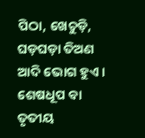ପିଠା, ଖେଚୁଡ଼ି, ଘଡ଼ଘଡ଼ା ତିଅଣ ଆଦି ଭୋଗ ହୁଏ । ଶେଷଧୂପ ବା ତୃତୀୟ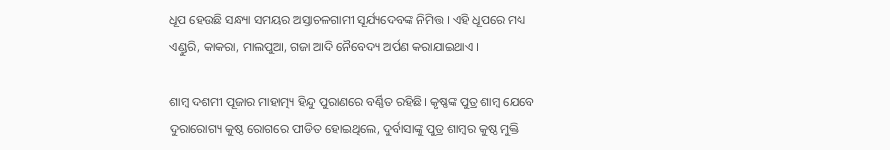ଧୂପ ହେଉଛି ସନ୍ଧ୍ୟା ସମୟର ଅସ୍ତାଚଳଗାମୀ ସୂର୍ଯ୍ୟଦେବଙ୍କ ନିମିତ୍ତ । ଏହି ଧୂପରେ ମଧ୍ୟ ଏଣ୍ଡୁରି, କାକରା, ମାଲପୁଆ, ଗଜା ଆଦି ନୈବେଦ୍ୟ ଅର୍ପଣ କରାଯାଇଥାଏ ।

ଶାମ୍ବ ଦଶମୀ ପୂଜାର ମାହାତ୍ମ୍ୟ ହିନ୍ଦୁ ପୁରାଣରେ ବର୍ଣ୍ଣିତ ରହିଛି। କୃଷ୍ଣଙ୍କ ପୁତ୍ର ଶାମ୍ବ ଯେବେ ଦୁରାରୋଗ୍ୟ କୁଷ୍ଠ ରୋଗରେ ପୀଡିତ ହୋଇଥିଲେ, ଦୁର୍ବାସାଙ୍କୁ ପୁତ୍ର ଶାମ୍ବର କୁଷ୍ଠ ମୁକ୍ତି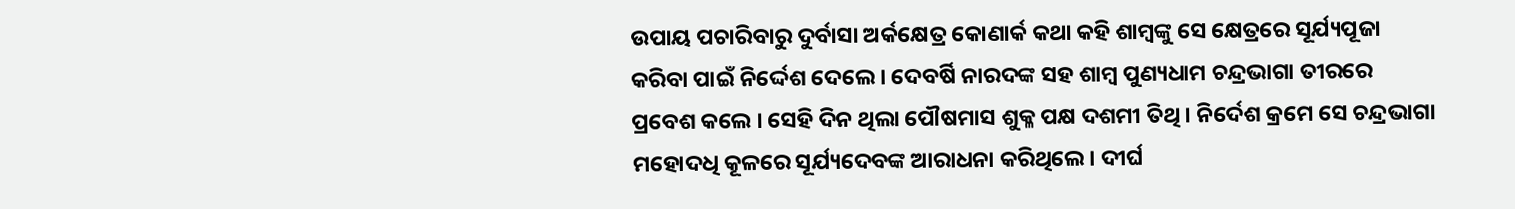ଉପାୟ ପଚାରିବାରୁ ଦୁର୍ବାସା ଅର୍କକ୍ଷେତ୍ର କୋଣାର୍କ କଥା କହି ଶାମ୍ବଙ୍କୁ ସେ କ୍ଷେତ୍ରରେ ସୂର୍ଯ୍ୟପୂଜା କରିବା ପାଇଁ ନିର୍ଦ୍ଦେଶ ଦେଲେ । ଦେବର୍ଷି ନାରଦଙ୍କ ସହ ଶାମ୍ବ ପୁଣ୍ୟଧାମ ଚନ୍ଦ୍ରଭାଗା ତୀରରେ ପ୍ରବେଶ କଲେ । ସେହି ଦିନ ଥିଲା ପୌଷମାସ ଶୁକ୍ଳ ପକ୍ଷ ଦଶମୀ ତିଥି । ନିର୍ଦେଶ କ୍ରମେ ସେ ଚନ୍ଦ୍ରଭାଗା ମହୋଦଧି କୂଳରେ ସୂର୍ଯ୍ୟଦେବଙ୍କ ଆରାଧନା କରିଥିଲେ। ଦୀର୍ଘ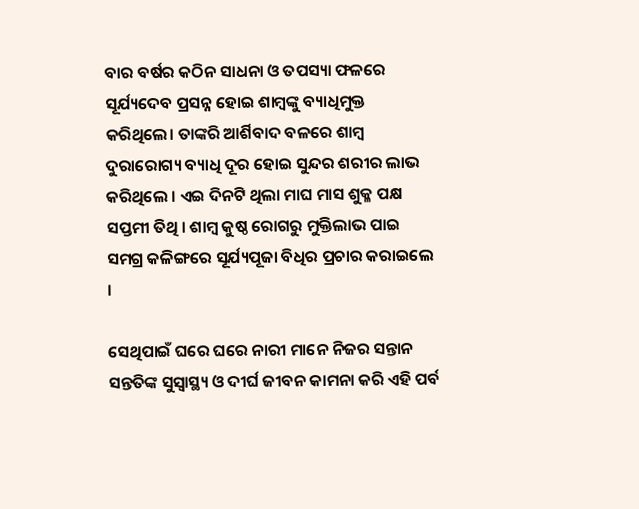ବାର ବର୍ଷର କଠିନ ସାଧନା ଓ ତପସ୍ୟା ଫଳରେ ସୂର୍ଯ୍ୟଦେବ ପ୍ରସନ୍ନ ହୋଇ ଶାମ୍ବଙ୍କୁ ବ୍ୟାଧିମୁକ୍ତ କରିଥିଲେ। ତାଙ୍କରି ଆର୍ଶିବାଦ ବଳରେ ଶାମ୍ବ ଦୁରାରୋଗ୍ୟ ବ୍ୟାଧି ଦୂର ହୋଇ ସୁନ୍ଦର ଶରୀର ଲାଭ କରିଥିଲେ । ଏଇ ଦିନଟି ଥିଲା ମାଘ ମାସ ଶୁକ୍ଳ ପକ୍ଷ ସପ୍ତମୀ ତିଥି । ଶାମ୍ବ କୁଷ୍ଠ ରୋଗରୁ ମୁକ୍ତିଲାଭ ପାଇ ସମଗ୍ର କଳିଙ୍ଗରେ ସୂର୍ଯ୍ୟପୂଜା ବିଧିର ପ୍ରଚାର କରାଇଲେ ।

ସେଥିପାଇଁ ଘରେ ଘରେ ନାରୀ ମାନେ ନିଜର ସନ୍ତାନ ସନ୍ତତିଙ୍କ ସୁସ୍ୱାସ୍ଥ୍ୟ ଓ ଦୀର୍ଘ ଜୀବନ କାମନା କରି ଏହି ପର୍ବ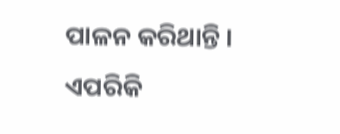ପାଳନ କରିଥାନ୍ତି । ଏପରିକି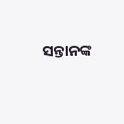ସନ୍ତାନଙ୍କ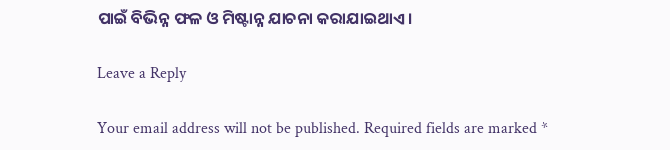ପାଇଁ ବିଭିନ୍ନ ଫଳ ଓ ମିଷ୍ଟାନ୍ନ ଯାଚନା କରାଯାଇଥାଏ।

Leave a Reply

Your email address will not be published. Required fields are marked *